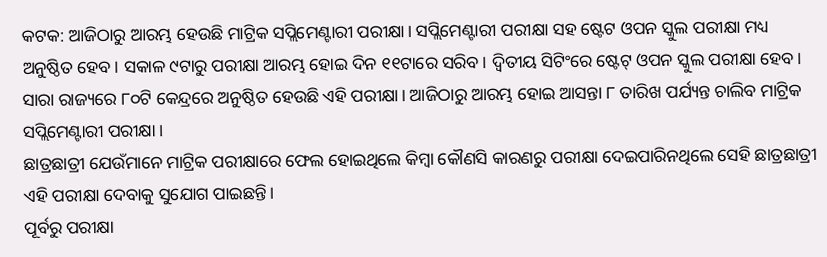କଟକ: ଆଜିଠାରୁ ଆରମ୍ଭ ହେଉଛି ମାଟ୍ରିକ ସପ୍ଲିମେଣ୍ଟାରୀ ପରୀକ୍ଷା। ସପ୍ଲିମେଣ୍ଟାରୀ ପରୀକ୍ଷା ସହ ଷ୍ଟେଟ ଓପନ ସ୍କୁଲ ପରୀକ୍ଷା ମଧ୍ୟ ଅନୁଷ୍ଠିତ ହେବ। ସକାଳ ୯ଟାରୁ ପରୀକ୍ଷା ଆରମ୍ଭ ହୋଇ ଦିନ ୧୧ଟାରେ ସରିବ। ଦ୍ୱିତୀୟ ସିଟିଂରେ ଷ୍ଟେଟ୍ ଓପନ ସ୍କୁଲ ପରୀକ୍ଷା ହେବ।
ସାରା ରାଜ୍ୟରେ ୮୦ଟି କେନ୍ଦ୍ରରେ ଅନୁଷ୍ଠିତ ହେଉଛି ଏହି ପରୀକ୍ଷା। ଆଜିଠାରୁ ଆରମ୍ଭ ହୋଇ ଆସନ୍ତା ୮ ତାରିଖ ପର୍ଯ୍ୟନ୍ତ ଚାଲିବ ମାଟ୍ରିକ ସପ୍ଲିମେଣ୍ଟାରୀ ପରୀକ୍ଷା ।
ଛାତ୍ରଛାତ୍ରୀ ଯେଉଁମାନେ ମାଟ୍ରିକ ପରୀକ୍ଷାରେ ଫେଲ ହୋଇଥିଲେ କିମ୍ବା କୌଣସି କାରଣରୁ ପରୀକ୍ଷା ଦେଇପାରିନଥିଲେ ସେହି ଛାତ୍ରଛାତ୍ରୀ ଏହି ପରୀକ୍ଷା ଦେବାକୁ ସୁଯୋଗ ପାଇଛନ୍ତି।
ପୂର୍ବରୁ ପରୀକ୍ଷା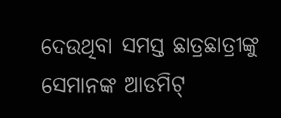ଦେଉଥିବା ସମସ୍ତ ଛାତ୍ରଛାତ୍ରୀଙ୍କୁ ସେମାନଙ୍କ ଆଡମିଟ୍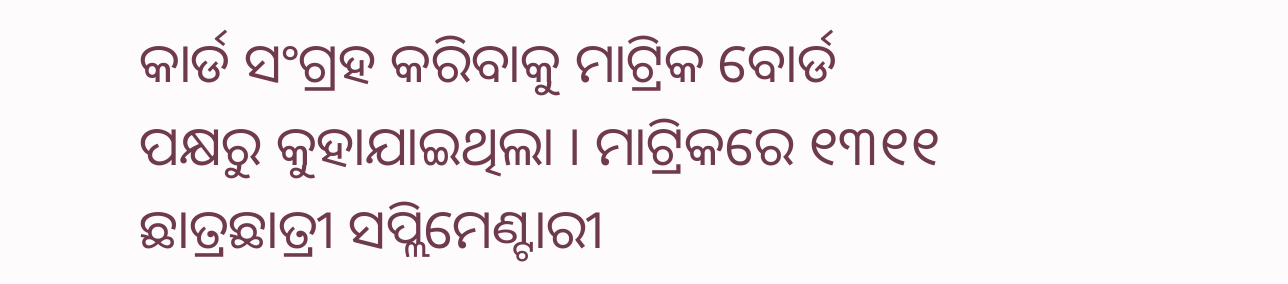କାର୍ଡ ସଂଗ୍ରହ କରିବାକୁ ମାଟ୍ରିକ ବୋର୍ଡ ପକ୍ଷରୁ କୁହାଯାଇଥିଲା । ମାଟ୍ରିକରେ ୧୩୧୧ ଛାତ୍ରଛାତ୍ରୀ ସପ୍ଲିମେଣ୍ଟାରୀ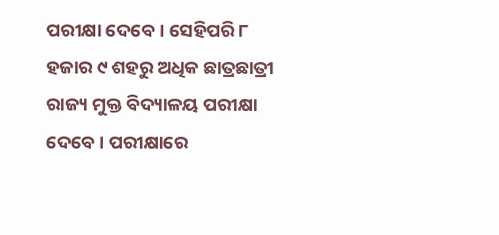ପରୀକ୍ଷା ଦେବେ। ସେହିପରି ୮ ହଜାର ୯ ଶହରୁ ଅଧିକ ଛାତ୍ରଛାତ୍ରୀ ରାଜ୍ୟ ମୁକ୍ତ ବିଦ୍ୟାଳୟ ପରୀକ୍ଷା ଦେବେ । ପରୀକ୍ଷାରେ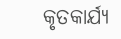କୃତକାର୍ଯ୍ୟ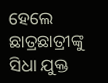ହେଲେ ଛାତ୍ରଛାତ୍ରୀଙ୍କୁ ସିଧା ଯୁକ୍ତ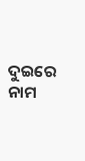ଦୁଇରେ ନାମ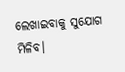ଲେଖାଇବାକୁ ସୁଯୋଗ ମିଳିବ।